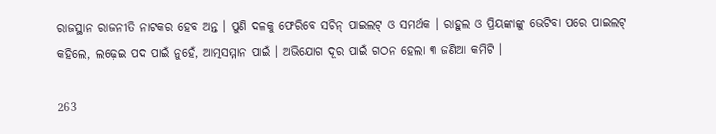ରାଜସ୍ଥାନ ରାଜନୀତି ନାଟକର ହେବ ଅନ୍ତ । ପୁଣି ଦଳକୁ ଫେରିବେ ସଚିନ୍ ପାଇଲଟ୍ ଓ ସମର୍ଥକ । ରାହୁଲ ଓ ପ୍ରିୟଙ୍କାଙ୍କୁ ଭେଟିବା ପରେ ପାଇଲଟ୍ କହିଲେ, ଲଢ଼େଇ ପଦ ପାଇଁ ନୁହେଁ, ଆତ୍ମସମ୍ମାନ ପାଇଁ । ଅଭିଯୋଗ ଦୂର ପାଇଁ ଗଠନ ହେଲା ୩ ଜଣିଆ କମିଟି ।

263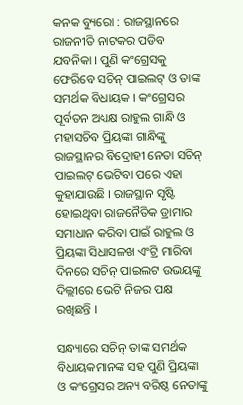କନକ ବ୍ୟୁରୋ : ରାଜସ୍ଥାନରେ ରାଜନୀତି ନାଟକର ପଡିବ ଯବନିକା । ପୁଣି କଂଗ୍ରେସକୁ ଫେରିବେ ସଚିନ୍ ପାଇଲଟ୍ ଓ ତାଙ୍କ ସମର୍ଥକ ବିଧାୟକ । କଂଗ୍ରେସର ପୂର୍ବତନ ଅଧ୍ୟକ୍ଷ ରାହୁଲ ଗାନ୍ଧି ଓ ମହାସଚିବ ପ୍ରିୟଙ୍କା ଗାନ୍ଧିଙ୍କୁ ରାଜସ୍ଥାନର ବିଦ୍ରୋହୀ ନେତା ସଚିନ୍ ପାଇଲଟ୍ ଭେଟିବା ପରେ ଏହା କୁହାଯାଉଛି । ରାଜସ୍ଥାନ ସୃଷ୍ଟି ହୋଇଥିବା ରାଜନୈତିକ ଡ୍ରାମାର ସମାଧାନ କରିବା ପାଇଁ ରାହୁଲ ଓ ପ୍ରିୟଙ୍କା ସିଧାସଳଖ ଏଂଟ୍ରି ମାରିବା ଦିନରେ ସଚିନ୍ ପାଇଲଟ ଉଭୟଙ୍କୁ ଦିଲ୍ଲୀରେ ଭେଟି ନିଜର ପକ୍ଷ ରଖିଛନ୍ତି ।

ସନ୍ଧ୍ୟାରେ ସଚିନ୍ ତାଙ୍କ ସମର୍ଥକ ବିଧାୟକମାନଙ୍କ ସହ ପୁଣି ପ୍ରିୟଙ୍କା ଓ କଂଗ୍ରେସର ଅନ୍ୟ ବରିଷ୍ଠ ନେତାଙ୍କୁ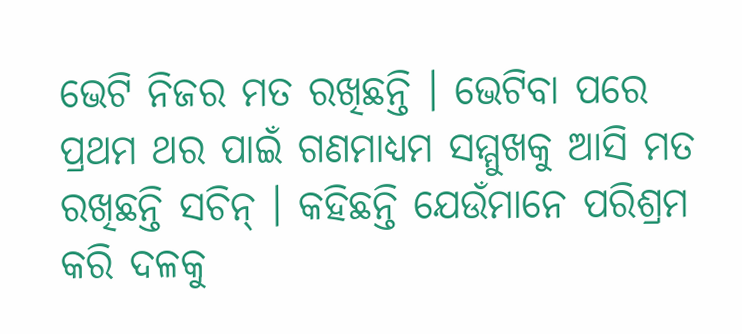ଭେଟି ନିଜର ମତ ରଖିଛନ୍ତି । ଭେଟିବା ପରେ ପ୍ରଥମ ଥର ପାଇଁ ଗଣମାଧ୍ୟମ ସମ୍ମୁଖକୁ ଆସି ମତ ରଖିଛନ୍ତି ସଚିନ୍ । କହିଛନ୍ତି ଯେଉଁମାନେ ପରିଶ୍ରମ କରି ଦଳକୁ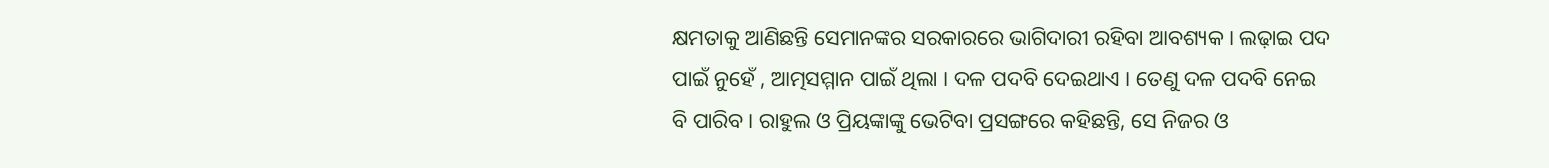କ୍ଷମତାକୁ ଆଣିଛନ୍ତି ସେମାନଙ୍କର ସରକାରରେ ଭାଗିଦାରୀ ରହିବା ଆବଶ୍ୟକ । ଲଢ଼ାଇ ପଦ ପାଇଁ ନୁହେଁ , ଆତ୍ମସମ୍ମାନ ପାଇଁ ଥିଲା । ଦଳ ପଦବି ଦେଇଥାଏ । ତେଣୁ ଦଳ ପଦବି ନେଇ ବି ପାରିବ । ରାହୁଲ ଓ ପ୍ରିୟଙ୍କାଙ୍କୁ ଭେଟିବା ପ୍ରସଙ୍ଗରେ କହିଛନ୍ତି, ସେ ନିଜର ଓ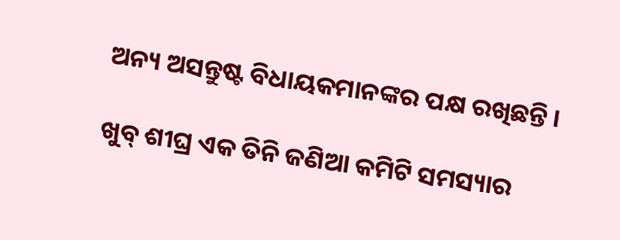ଅନ୍ୟ ଅସନ୍ତୁଷ୍ଟ ବିଧାୟକମାନଙ୍କର ପକ୍ଷ ରଖିଛନ୍ତି ।

ଖୁବ୍ ଶୀଘ୍ର ଏକ ତିନି ଜଣିଆ କମିଟି ସମସ୍ୟାର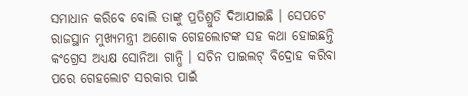ସମାଧାନ କରିବେ ବୋଲି ତାଙ୍କୁ ପ୍ରତିଶ୍ରୁତି ଦିଆଯାଇଛି । ସେପଟେ ରାଜସ୍ଥାନ ମୁଖ୍ୟମନ୍ତ୍ରୀ ଅଶୋକ ଗେହଲୋଟଙ୍କ ସହ କଥା ହୋଇଛନ୍ତି କଂଗ୍ରେସ ଅଧ୍ୟକ୍ଷ ସୋନିଆ ଗାନ୍ଧି । ସଚିନ ପାଇଲଟ୍ ବିଦ୍ରୋହ କରିବା ପରେ ଗେହଲୋଟ ସରକାର ପାଇଁ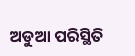ଅଡୁଆ ପରିସ୍ଥିତି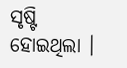ସୃଷ୍ଟି ହୋଇଥିଲା ।